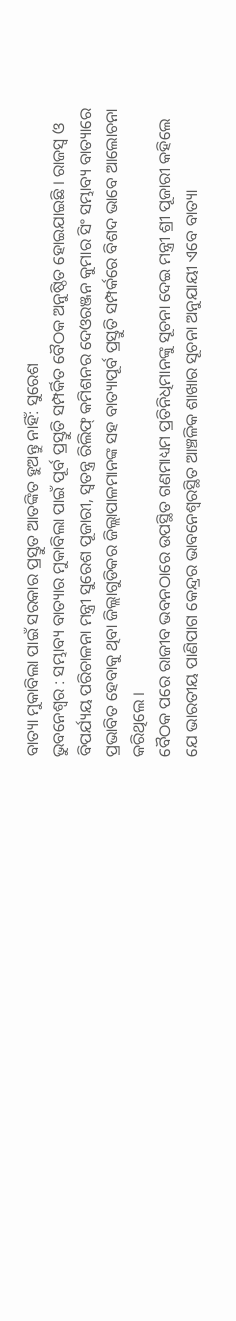ବାତ୍ୟା ମୁକାବିଲା ପାଇଁ ସରକାର ପ୍ରସ୍ତୁତ ଆତଙ୍କିତ ହୁଅନ୍ତୁ ନାହିଁ: ସୁରେଶ
ଭୁବନେଶ୍ୱର : ସମ୍ଭାବ୍ୟ ବାତ୍ୟାର ମୁକାବିଲା ପାଇଁ ପୂର୍ବ ପ୍ରସ୍ତୁତି ସମ୍ପର୍କିତ ବୈଠକ ଅନୁଷ୍ଠିତ ହୋଇଯାଇଛି । ରାଜସ୍ୱ ଓ ବିପର୍ଯ୍ୟୟ ପରିଚାଳନା ମନ୍ତ୍ରୀ ସୁରେଶ ପୂଜାରୀ, ସ୍ୱତନ୍ତ୍ର ରିଲିଫ୍ କମିଶନର ଦେଓରଞ୍ଜନ କୁମାର ସିଂ ସମ୍ଭାବ୍ୟ ବାତ୍ୟାରେ ପ୍ରଭାବିତ ହେବାକୁ ଥିବା ଜିଲ୍ଲାଗୁଡିକର ଜିଲ୍ଲାପାଳମାନଙ୍କ ସହ ବାତ୍ୟାପୂର୍ବ ପ୍ରସ୍ତୁତି ସମ୍ପର୍କରେ ବିଶଦ ଭାବେ ଆଲୋଚନା କରିଥିଲେ ।
ବୈଠକ ପରେ ରାଜୀବ ଭବନଠାରେ ଉପସ୍ଥିତ ଗଣମାଧ୍ୟମ ପ୍ରତିନିଧିମାନଙ୍କୁ ସୂଚନା ଦେଇ ମନ୍ତ୍ରୀ ଶ୍ରୀ ପୂଜାରୀ କହିଲେ ଯେ ଭାରତୀୟ ପାଣିପାଗ କେନ୍ଦ୍ରର ଭାବନେଶ୍ୱରସ୍ଥିତ ଆଞ୍ଚଳିକ ଶାଖାର ସୂଚନା ଅନୁଯାୟୀ ଏବେ ବାତ୍ୟା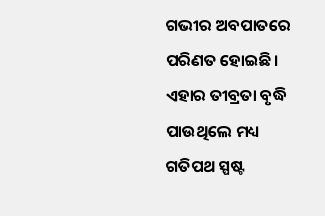ଗଭୀର ଅବପାତରେ ପରିଣତ ହୋଇଛି । ଏହାର ତୀବ୍ରତା ବୃଦ୍ଧି ପାଉଥିଲେ ମଧ୍ୟ ଗତିପଥ ସ୍ପଷ୍ଟ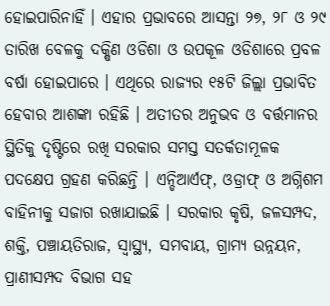ହୋଇପାରିନାହିଁ । ଏହାର ପ୍ରଭାବରେ ଆସନ୍ତା ୨୭, ୨୮ ଓ ୨୯ ତାରିଖ ବେଳକୁ ଦକ୍ଷିଣ ଓଡିଶା ଓ ଉପକୂଳ ଓଡିଶାରେ ପ୍ରବଳ ବର୍ଷା ହୋଇପାରେ । ଏଥିରେ ରାଜ୍ୟର ୧୫ଟି ଜିଲ୍ଲା ପ୍ରଭାବିତ ହେବାର ଆଶଙ୍କା ରହିଛି । ଅତୀତର ଅନୁଭବ ଓ ବର୍ତ୍ତମାନର ସ୍ଥିତିକୁ ଦୃଷ୍ଟିରେ ରଖି ସରକାର ସମସ୍ତ ସତର୍କତାମୂଳକ ପଦକ୍ଷେପ ଗ୍ରହଣ କରିଛନ୍ତି । ଏନ୍ଡିଆର୍ଏଫ୍, ଓଡ୍ରାଫ୍ ଓ ଅଗ୍ନିଶମ ବାହିନୀକୁ ସଜାଗ ରଖାଯାଇଛି । ସରକାର କୃଷି, ଜଳସମ୍ପଦ, ଶକ୍ତି, ପଞ୍ଚାୟତିରାଜ, ସ୍ୱାସ୍ଥ୍ୟ, ସମବାୟ, ଗ୍ରାମ୍ୟ ଉନ୍ନୟନ, ପ୍ରାଣୀସମ୍ପଦ ବିଭାଗ ସହ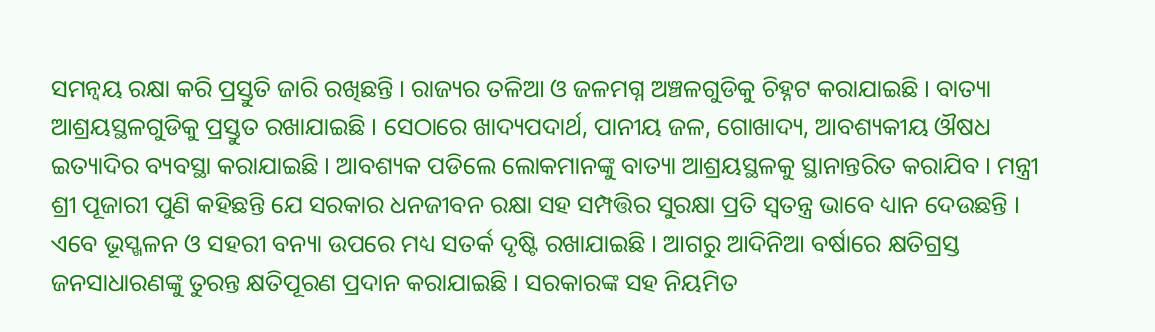ସମନ୍ୱୟ ରକ୍ଷା କରି ପ୍ରସ୍ତୁତି ଜାରି ରଖିଛନ୍ତି । ରାଜ୍ୟର ତଳିଆ ଓ ଜଳମଗ୍ନ ଅଞ୍ଚଳଗୁଡିକୁ ଚିହ୍ନଟ କରାଯାଇଛି । ବାତ୍ୟା ଆଶ୍ରୟସ୍ଥଳଗୁଡିକୁ ପ୍ରସ୍ତୁତ ରଖାଯାଇଛି । ସେଠାରେ ଖାଦ୍ୟପଦାର୍ଥ, ପାନୀୟ ଜଳ, ଗୋଖାଦ୍ୟ, ଆବଶ୍ୟକୀୟ ଔଷଧ ଇତ୍ୟାଦିର ବ୍ୟବସ୍ଥା କରାଯାଇଛି । ଆବଶ୍ୟକ ପଡିଲେ ଲୋକମାନଙ୍କୁ ବାତ୍ୟା ଆଶ୍ରୟସ୍ଥଳକୁ ସ୍ଥାନାନ୍ତରିତ କରାଯିବ । ମନ୍ତ୍ରୀ ଶ୍ରୀ ପୂଜାରୀ ପୁଣି କହିଛନ୍ତି ଯେ ସରକାର ଧନଜୀବନ ରକ୍ଷା ସହ ସମ୍ପତ୍ତିର ସୁରକ୍ଷା ପ୍ରତି ସ୍ୱତନ୍ତ୍ର ଭାବେ ଧ୍ୟାନ ଦେଉଛନ୍ତି । ଏବେ ଭୂସ୍ଖଳନ ଓ ସହରୀ ବନ୍ୟା ଉପରେ ମଧ୍ୟ ସତର୍କ ଦୃଷ୍ଟି ରଖାଯାଇଛି । ଆଗରୁ ଆଦିନିଆ ବର୍ଷାରେ କ୍ଷତିଗ୍ରସ୍ତ ଜନସାଧାରଣଙ୍କୁ ତୁରନ୍ତ କ୍ଷତିପୂରଣ ପ୍ରଦାନ କରାଯାଇଛି । ସରକାରଙ୍କ ସହ ନିୟମିତ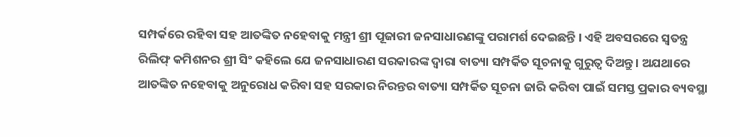ସମ୍ପର୍କରେ ରହିବା ସହ ଆତଙ୍କିତ ନହେବାକୁ ମନ୍ତ୍ରୀ ଶ୍ରୀ ପୂଜାରୀ ଜନସାଧାରଣଙ୍କୁ ପରାମର୍ଶ ଦେଇଛନ୍ତି । ଏହି ଅବସରରେ ସ୍ୱତନ୍ତ୍ର ରିଲିଫ୍ କମିଶନର ଶ୍ରୀ ସିଂ କହିଲେ ଯେ ଜନସାଧାରଣ ସରକାରଙ୍କ ଦ୍ୱାରା ବାତ୍ୟା ସମ୍ପର୍କିତ ସୂଚନାକୁ ଗୁରୁତ୍ୱ ଦିଅନ୍ତୁ । ଅଯଥାରେ ଆତଙ୍କିତ ନହେବାକୁ ଅନୁରୋଧ କରିବା ସହ ସରକାର ନିରନ୍ତର ବାତ୍ୟା ସମ୍ପର୍କିତ ସୂଚନା ଜାରି କରିବା ପାଇଁ ସମସ୍ତ ପ୍ରକାର ବ୍ୟବସ୍ଥା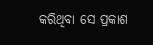କରିଥିବା ସେ ପ୍ରକାଶ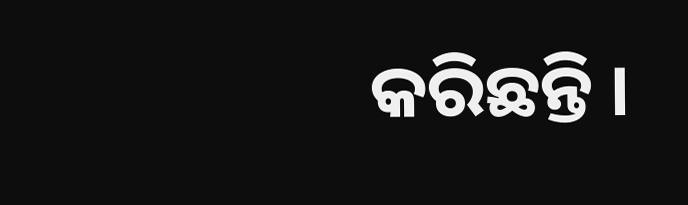କରିଛନ୍ତି ।